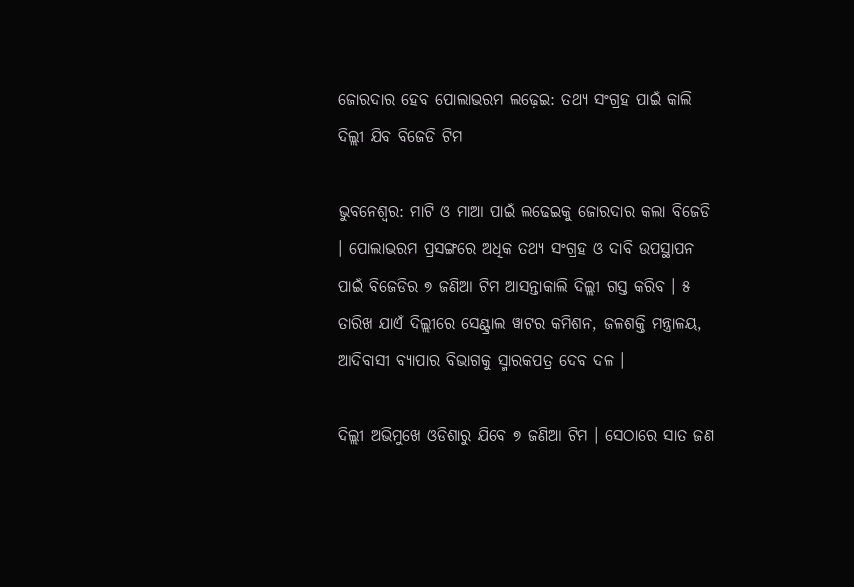ଜୋରଦାର ହେବ ପୋଲାଭରମ ଲଢ଼େଇ: ତଥ୍ୟ ସଂଗ୍ରହ ପାଇଁ କାଲି ଦିଲ୍ଲୀ ଯିବ ବିଜେଡି ଟିମ

ଭୁବନେଶ୍ବର: ମାଟି ଓ ମାଆ ପାଇଁ ଲଢେଇକୁ ଜୋରଦାର କଲା ବିଜେଡି । ପୋଲାଭରମ ପ୍ରସଙ୍ଗରେ ଅଧିକ ତଥ୍ୟ ସଂଗ୍ରହ ଓ ଦାବି ଉପସ୍ଥାପନ ପାଇଁ ବିଜେଡିର ୭ ଜଣିଆ ଟିମ ଆସନ୍ତାକାଲି ଦିଲ୍ଲୀ ଗସ୍ତ କରିବ । ୫ ତାରିଖ ଯାଏଁ ଦିଲ୍ଲୀରେ ସେଣ୍ଟ୍ରାଲ ୱାଟର କମିଶନ, ଜଳଶକ୍ତି ମନ୍ତ୍ରାଳୟ, ଆଦିବାସୀ ବ୍ୟାପାର ବିଭାଗକୁ ସ୍ମାରକପତ୍ର ଦେବ ଦଳ ।

ଦିଲ୍ଲୀ ଅଭିମୁଖେ ଓଡିଶାରୁ ଯିବେ ୭ ଜଣିଆ ଟିମ । ସେଠାରେ ସାତ ଜଣ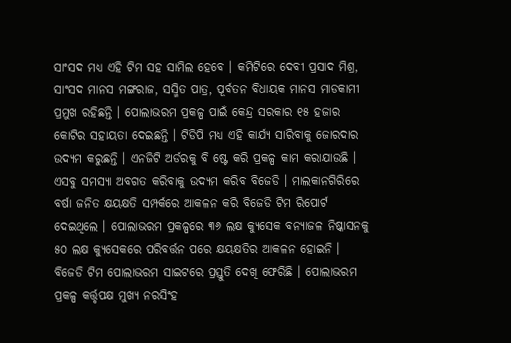ସାଂସଦ ମଧ୍ଯ ଏହି ଟିମ ସହ ସାମିଲ ହେବେ । କମିଟିରେ ଦେବୀ ପ୍ରସାଦ ମିଶ୍ର, ସାଂସଦ ମାନସ ମଙ୍ଗରାଜ, ସସ୍ମିତ ପାତ୍ର, ପୂର୍ବତନ ବିଧାୟକ ମାନସ ମାଡକାମୀ ପ୍ରମୁଖ ରହିଛନ୍ତି । ପୋଲାଭରମ ପ୍ରକଳ୍ପ ପାଇଁ କେନ୍ଦ୍ର ସରକାର ୧୫ ହଜାର କୋଟିର ସହାୟତା ଦେଇଛନ୍ତି । ଟିଡିପି ମଧ୍ୟ ଏହି କାର୍ଯ୍ୟ ସାରିବାକୁ ଜୋରଦାର ଉଦ୍ୟମ କରୁଛନ୍ତି । ଏନଜିଟି ଅର୍ଡରକୁ ବି ଷ୍ଟେ କରି ପ୍ରକଳ୍ପ କାମ କରାଯାଉଛି । ଏସବୁ ସମସ୍ୟା ଅବଗତ କରିବାକୁ ଉଦ୍ୟମ କରିବ ବିଜେଡି । ମାଲକାନଗିରିରେ ବର୍ଷା ଜନିତ କ୍ଷୟକ୍ଷତି ସମ୍ପର୍କରେ ଆକଳନ କରି ବିଜେଡି ଟିମ ରିପୋର୍ଟ ଦେଇଥିଲେ । ପୋଲାଭରମ ପ୍ରକଳ୍ପରେ ୩୬ ଲକ୍ଷ କ୍ୟୁସେକ ବନ୍ୟାଜଳ ନିଷ୍କାସନକୁ ୫୦ ଲକ୍ଷ କ୍ୟୁସେକରେ ପରିବର୍ତ୍ତନ ପରେ କ୍ଷୟକ୍ଷତିର ଆକଳନ ହୋଇନି । ବିଜେଡି ଟିମ ପୋଲାଭରମ ସାଇଟରେ ପ୍ରସ୍ତୁତି ଦେଖି ଫେରିଛି । ପୋଲାଭରମ ପ୍ରକଳ୍ପ କର୍ତ୍ତୃପକ୍ଷ ମୁଖ୍ଯ ନରସିଂହ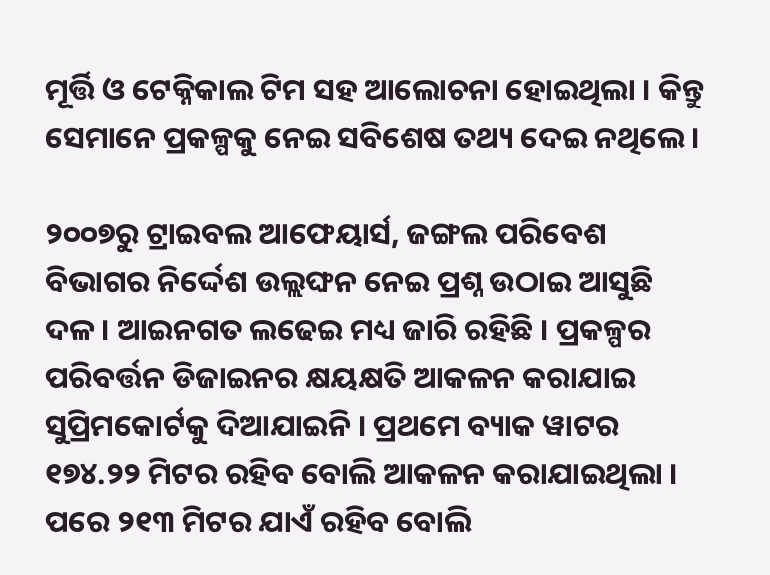ମୂର୍ତ୍ତି ଓ ଟେକ୍ନିକାଲ ଟିମ ସହ ଆଲୋଚନା ହୋଇଥିଲା । କିନ୍ତୁ ସେମାନେ ପ୍ରକଳ୍ପକୁ ନେଇ ସବିଶେଷ ତଥ୍ୟ ଦେଇ ନଥିଲେ ।

୨୦୦୭ରୁ ଟ୍ରାଇବଲ ଆଫେୟାର୍ସ, ଜଙ୍ଗଲ ପରିବେଶ ବିଭାଗର ନିର୍ଦ୍ଦେଶ ଉଲ୍ଲଙ୍ଘନ ନେଇ ପ୍ରଶ୍ନ ଉଠାଇ ଆସୁଛି ଦଳ । ଆଇନଗତ ଲଢେଇ ମଧ୍ୟ ଜାରି ରହିଛି । ପ୍ରକଳ୍ପର ପରିବର୍ତ୍ତନ ଡିଜାଇନର କ୍ଷୟକ୍ଷତି ଆକଳନ କରାଯାଇ ସୁପ୍ରିମକୋର୍ଟକୁ ଦିଆଯାଇନି । ପ୍ରଥମେ ବ୍ୟାକ ୱାଟର ୧୭୪.୨୨ ମିଟର ରହିବ ବୋଲି ଆକଳନ କରାଯାଇଥିଲା । ପରେ ୨୧୩ ମିଟର ଯାଏଁ ରହିବ ବୋଲି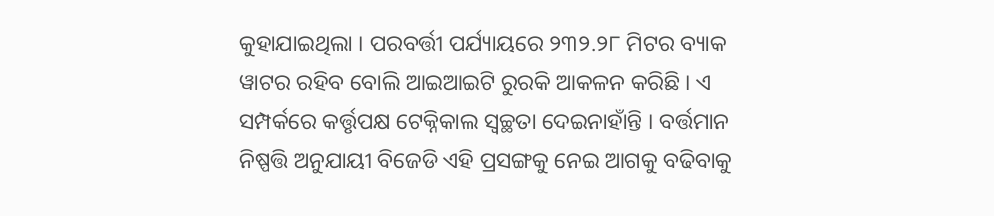କୁହାଯାଇଥିଲା । ପରବର୍ତ୍ତୀ ପର୍ଯ୍ୟାୟରେ ୨୩୨.୨୮ ମିଟର ବ୍ୟାକ ୱାଟର ରହିବ ବୋଲି ଆଇଆଇଟି ରୁରକି ଆକଳନ କରିଛି । ଏ ସମ୍ପର୍କରେ କର୍ତ୍ତୃପକ୍ଷ ଟେକ୍ନିକାଲ ସ୍ବଚ୍ଛତା ଦେଇନାହାଁନ୍ତି । ବର୍ତ୍ତମାନ ନିଷ୍ପତ୍ତି ଅନୁଯାୟୀ ବିଜେଡି ଏହି ପ୍ରସଙ୍ଗକୁ ନେଇ ଆଗକୁ ବଢିବାକୁ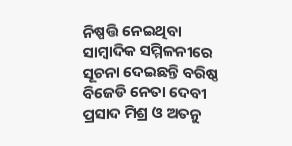ନିଷ୍ପତ୍ତି ନେଇଥିବା ସାମ୍ବାଦିକ ସମ୍ମିଳନୀରେ ସୂଚନା ଦେଇଛନ୍ତି ବରିଷ୍ଠ ବିଜେଡି ନେତା ଦେବୀ ପ୍ରସାଦ ମିଶ୍ର ଓ ଅତନୁ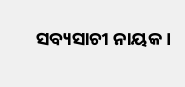ସବ୍ୟସାଚୀ ନାୟକ ।